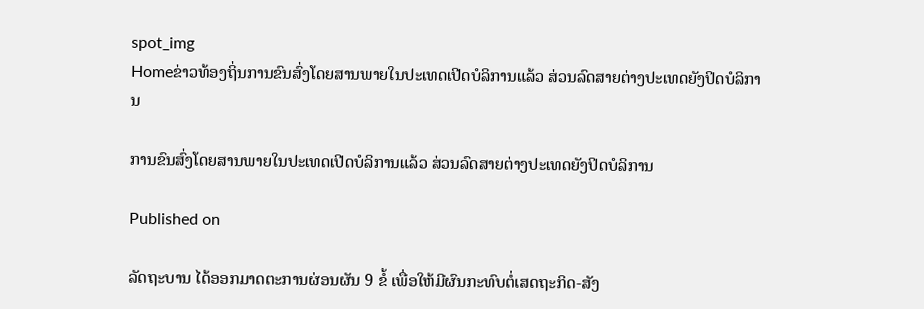spot_img
Homeຂ່າວທ້ອງຖິ່ນການຂົນສົ່ງໂດຍສານພາຍໃນປະເທດເປີດບໍລິການແລ້ວ ສ່ວນລົດສາຍຕ່າງປະເທດຍັງປິດບໍລິການ

ການຂົນສົ່ງໂດຍສານພາຍໃນປະເທດເປີດບໍລິການແລ້ວ ສ່ວນລົດສາຍຕ່າງປະເທດຍັງປິດບໍລິການ

Published on

ລັດຖະບານ ໄດ້ອອກມາດຕະການຜ່ອນຜັນ 9 ຂໍ້ ເພື່ອໃຫ້ມີຜົນກະທົບຕໍ່ເສດຖະກິດ-ສັງ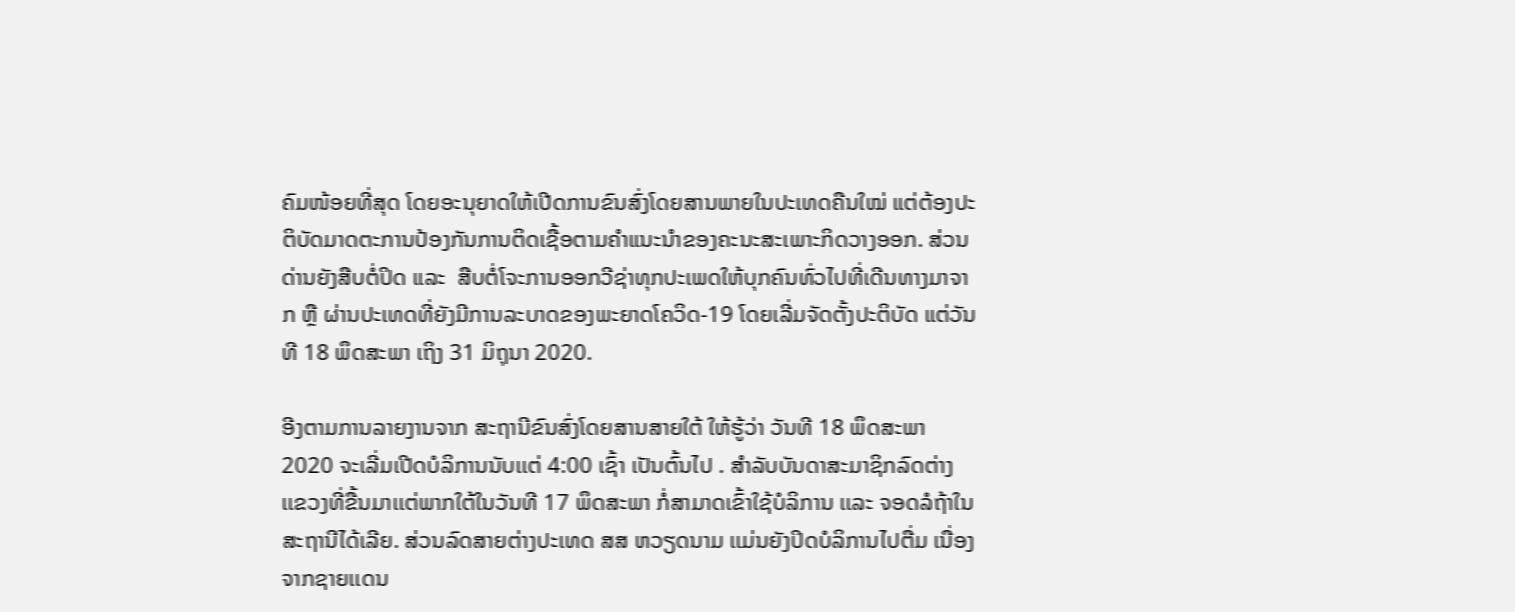ຄົມໜ້ອຍທີ່ສຸດ ໂດຍອະນຸຍາດໃຫ້ເປີດການຂົນສົ່ງໂດຍສານພາຍໃນປະເທດຄືນໃໝ່ ແຕ່ຕ້ອງປະຕິບັດມາດຕະການປ້ອງກັນການຕິດເຊື້ອຕາມຄໍາແນະນໍາຂອງຄະນະສະເພາະກິດວາງອອກ. ສ່ວນດ່ານຍັງສືບຕໍ່ປິດ ແລະ  ສືບຕໍ່ໂຈະການອອກວີຊ່າທຸກປະເພດໃຫ້ບຸກຄົນທົ່ວໄປທີ່ເດີນທາງມາຈາກ ຫຼື ຜ່ານປະເທດທີ່ຍັງມີການລະບາດຂອງພະຍາດໂຄວິດ-19 ໂດຍເລີ່ມຈັດຕັ້ງປະຕິບັດ ແຕ່ວັນທີ 18 ພຶດສະພາ ເຖິງ 31 ມິຖຸນາ 2020.

ອີງຕາມການລາຍງານຈາກ ສະຖານີຂົນສົ່ງໂດຍສານສາຍໃຕ້ ໃຫ້ຮູ້ວ່າ ວັນທີ 18 ພຶດສະພາ 2020 ຈະເລີ່ມເປີດບໍລິການນັບເເຕ່ 4:00 ເຊົ້າ ເປັນຕົ້ນໄປ . ສໍາລັບບັນດາສະມາຊິກລົດຕ່າງເເຂວງທີ່ຂື້ນມາເເຕ່ພາກໃຕ້ໃນວັນທີ 17 ພຶດສະພາ ກໍ່ສາມາດເຂົ້າໃຊ້ບໍລິການ ເເລະ ຈອດລໍຖ້າໃນສະຖານີໄດ້ເລີຍ. ສ່ວນລົດສາຍຕ່າງປະເທດ ສສ ຫວຽດນາມ ເເມ່ນຍັງປິດບໍລິການໄປຕື່ມ ເນື່ອງຈາກຊາຍເເດນ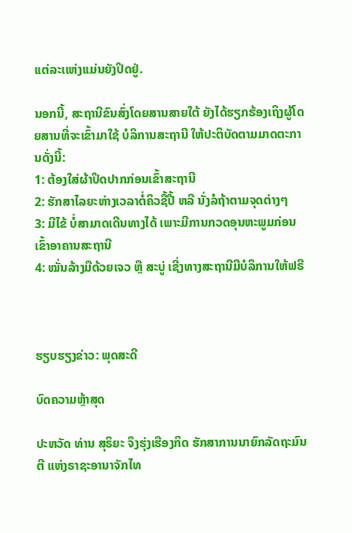ເເຕ່ລະເເຫ່ງເເມ່ນຍັງປິດຢູ່.

ນອກນີ້, ສະຖານີຂົນສົ່ງໂດຍສານສາຍໃຕ້ ຍັງໄດ້ຮຽກຮ້ອງເຖິງຜູ້ໂດຍສານທີ່ຈະເຂົ້າມາໃຊ້ ບໍລິການສະຖານີ ໃຫ້ປະຕິບັດຕາມມາດຕະການດັ່ງນີ້:
1: ຕ້ອງໃສ່ຜ້າປິດປາກກ່ອນເຂົ້າສະຖານີ
2: ຮັກສາໄລຍະຫ່າງເວລາຕໍ່ຄິວຊື້ປີ້ ຫລື ນັ່ງລໍຖ້າຕາມຈຸດຕ່າງໆ
3: ມີໄຂ້ ບໍ່ສາມາດເດີນທາງໄດ້ ເພາະມີການກວດອຸນຫະພູມກ່ອນເຂົ້າອາຄານສະຖານີ
4: ໝັ່ນລ້າງມືດ້ວຍເຈວ ຫຼື ສະບູ່ ເຊີ່ງທາງສະຖານີມີບໍລິການໃຫ້ຟຣີ



ຮຽບຮຽງຂ່າວ: ພຸດສະດີ

ບົດຄວາມຫຼ້າສຸດ

ປະຫວັດ ທ່ານ ສຸຣິຍະ ຈຶງຮຸ່ງເຮືອງກິດ ຮັກສາການນາຍົກລັດຖະມົນຕີ ແຫ່ງຣາຊະອານາຈັກໄທ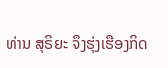ທ່ານ ສຸຣິຍະ ຈຶງຮຸ່ງເຮືອງກິດ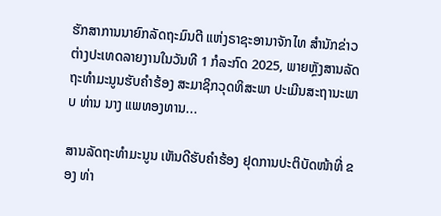ຮັກສາການນາຍົກລັດຖະມົນຕີ ແຫ່ງຣາຊະອານາຈັກໄທ ສຳນັກຂ່າວຕ່າງປະເທດລາຍງານໃນວັນທີ 1 ກໍລະກົດ 2025, ພາຍຫຼັງສານລັດຖະທຳມະນູນຮັບຄຳຮ້ອງ ສະມາຊິກວຸດທິສະພາ ປະເມີນສະຖານະພາບ ທ່ານ ນາງ ແພທອງທານ...

ສານລັດຖະທຳມະນູນ ເຫັນດີຮັບຄຳຮ້ອງ ຢຸດການປະຕິບັດໜ້າທີ່ ຂອງ ທ່າ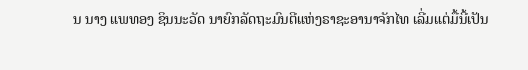ນ ນາງ ແພທອງ ຊິນນະວັດ ນາຍົກລັດຖະມົນຕີແຫ່ງຣາຊະອານາຈັກໄທ ເລີ່ມແຕ່ມື້ນີ້ເປັນ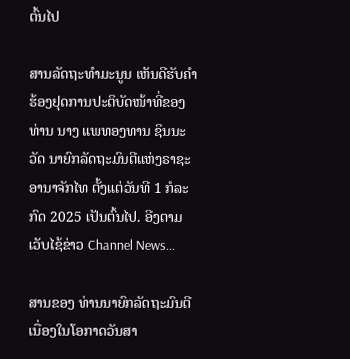ຕົ້ນໄປ

ສານລັດຖະທຳມະນູນ ເຫັນດີຮັບຄຳຮ້ອງຢຸດການປະຕິບັດໜ້າທີ່ຂອງ ທ່ານ ນາງ ແພທອງທານ ຊິນນະວັດ ນາຍົກລັດຖະມົນຕີແຫ່ງຣາຊະອານາຈັກໄທ ຕັ້ງແຕ່ວັນທີ 1 ກໍລະກົດ 2025 ເປັນຕົ້ນໄປ. ອີງຕາມເວັບໄຊ້ຂ່າວ Channel News...

ສານຂອງ ທ່ານນາຍົກລັດຖະມົນຕີ ເນື່ອງໃນໂອກາດວັນສາ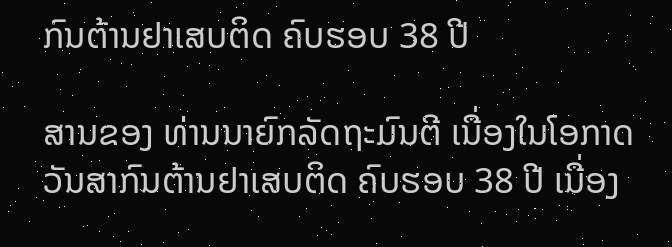ກົນຕ້ານຢາເສບຕິດ ຄົບຮອບ 38 ປີ

ສານຂອງ ທ່ານນາຍົກລັດຖະມົນຕີ ເນື່ອງໃນໂອກາດວັນສາກົນຕ້ານຢາເສບຕິດ ຄົບຮອບ 38 ປີ ເນື່ອງ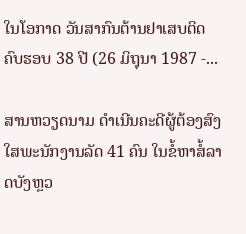ໃນໂອກາດ ວັນສາກົນຕ້ານຢາເສບຕິດ ຄົບຮອບ 38 ປີ (26 ມິຖຸນາ 1987 -...

ສານຫວຽດນາມ ດຳເນີນຄະດີຜູ້ຕ້ອງສົງໃສພະນັກງານລັດ 41 ຄົນ ໃນຂໍ້ຫາສໍ້ລາດບັງຫຼວ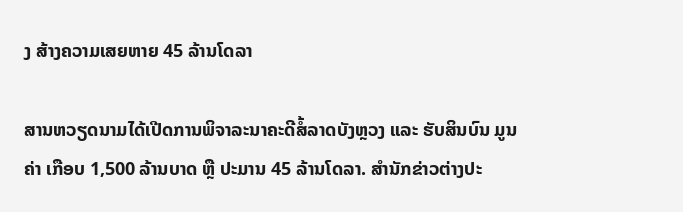ງ ສ້າງຄວາມເສຍຫາຍ 45 ລ້ານໂດລາ

ສານຫວຽດນາມໄດ້ເປີດການພິຈາລະນາຄະດີສໍ້ລາດບັງຫຼວງ ແລະ ຮັບສິນບົນ ມູນຄ່າ ເກືອບ 1,500 ລ້ານບາດ ຫຼື ປະມານ 45 ລ້ານໂດລາ. ສຳນັກຂ່າວຕ່າງປະ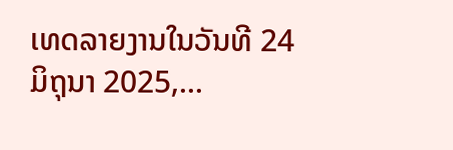ເທດລາຍງານໃນວັນທີ 24 ມິຖຸນາ 2025,...